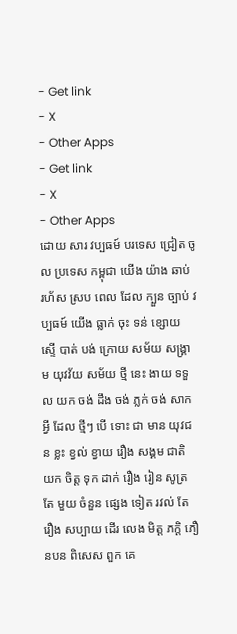- Get link
- X
- Other Apps
- Get link
- X
- Other Apps
ដោយ សារ វប្បធម៍ បរទេស ជ្រៀត ចូល ប្រទេស កម្ពុជា យើង យ៉ាង ឆាប់ រហ័ស ស្រប ពេល ដែល ក្បួន ច្បាប់ វប្បធម៍ យើង ធ្លាក់ ចុះ ទន់ ខ្សោយ ស្ទើ បាត់ បង់ ក្រោយ សម័យ សង្គ្រាម យុវវ័យ សម័យ ថ្មី នេះ ងាយ ទទួល យក ចង់ ដឹង ចង់ ភ្លក់ ចង់ សាក អ្វី ដែល ថ្មីៗ បើ ទោះ ជា មាន យុវជន ខ្លះ ខ្វល់ ខ្វាយ រឿង សង្គម ជាតិ យក ចិត្ត ទុក ដាក់ រឿង រៀន សូត្រ តែ មួយ ចំនួន ផ្សេង ទៀត រវល់ តែ រឿង សប្បាយ ដើរ លេង មិត្ត ភក្តិ ភឿនបន ពិសេស ពួក គេ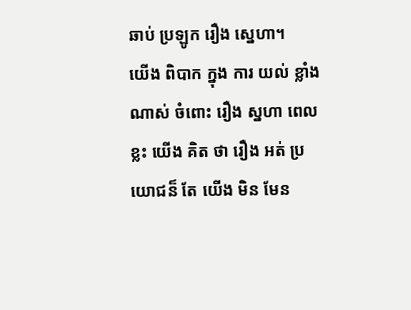ឆាប់ ប្រឡូក រឿង ស្នេហា។
យើង ពិបាក ក្នុង ការ យល់ ខ្លាំង ណាស់ ចំពោះ រឿង ស្នហា ពេល ខ្លះ យើង គិត ថា រឿង អត់ ប្រយោជន៏ តែ យើង មិន មែន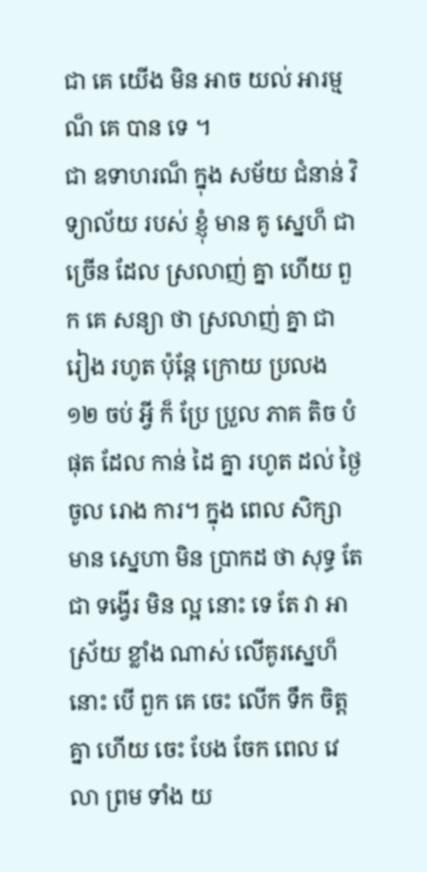ជា គេ យើង មិន អាច យល់ អារម្មណ៏ គេ បាន ទេ ។
ជា ឧទាហរណ៏ ក្នុង សម័យ ជំនាន់ វិទ្យាល័យ របស់ ខ្ញុំ មាន គូ ស្នេហ៏ ជា ច្រើន ដែល ស្រលាញ់ គ្នា ហើយ ពួក គេ សន្យា ថា ស្រលាញ់ គ្នា ជា រៀង រហូត ប៉ុន្តែ ក្រោយ ប្រលង ១២ ចប់ អ្វី ក៏ ប្រែ ប្រួល ភាគ តិច បំផុត ដែល កាន់ ដៃ គ្នា រហូត ដល់ ថ្ងៃ ចូល រោង ការ។ ក្នុង ពេល សិក្សា មាន ស្នេហា មិន ប្រាកដ ថា សុទ្ធ តែ ជា ទង្វើរ មិន ល្អ នោះ ទេ តែ វា អាស្រ័យ ខ្លាំង ណាស់ លើគូរស្នេហ៏នោះ បើ ពួក គេ ចេះ លើក ទឹក ចិត្ត គ្នា ហើយ ចេះ បែង ចែក ពេល វេលា ព្រម ទាំង យ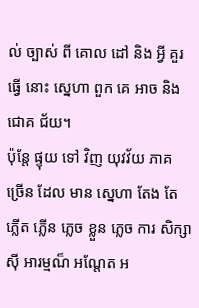ល់ ច្បាស់ ពី គោល ដៅ និង អ្វី គួរ ធ្វើ នោះ ស្នេហា ពួក គេ អាច និង ជោគ ជ័យ។
ប៉ុន្តែ ផ្ទុយ ទៅ វិញ យុវវ័យ ភាគ ច្រើន ដែល មាន ស្នេហា តែង តែ ភ្លើត ភ្លើន ភ្លេច ខ្លួន ភ្លេច ការ សិក្សា ស៊ី អារម្មណ៏ អណ្តែត អ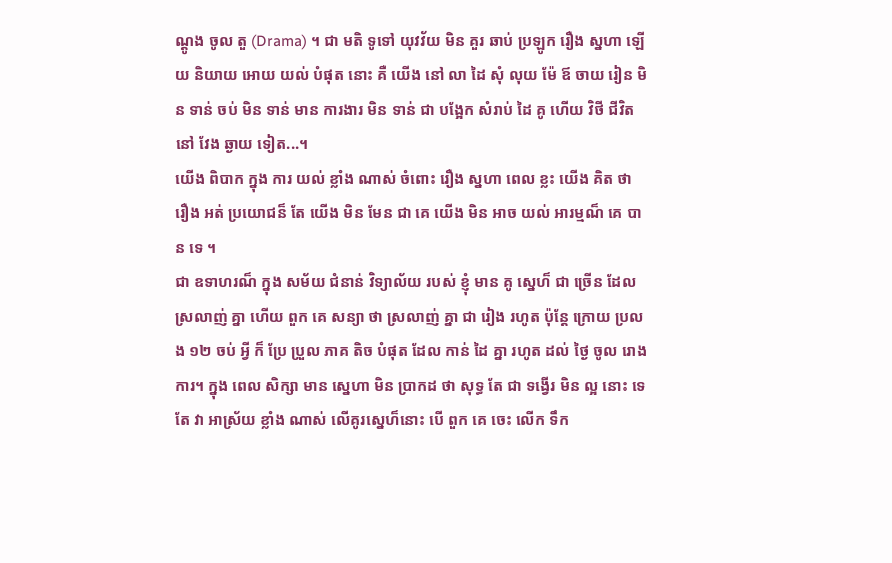ណ្តូង ចូល តួ (Drama) ។ ជា មតិ ទូទៅ យុវវ័យ មិន គួរ ឆាប់ ប្រឡូក រឿង ស្នហា ឡើយ និយាយ អោយ យល់ បំផុត នោះ គឺ យើង នៅ លា ដៃ សុំ លុយ ម៉ែ ឪ ចាយ រៀន មិន ទាន់ ចប់ មិន ទាន់ មាន ការងារ មិន ទាន់ ជា បង្អែក សំរាប់ ដៃ គូ ហើយ វិថី ជីវិត នៅ វែង ឆ្ងាយ ទៀត...។
យើង ពិបាក ក្នុង ការ យល់ ខ្លាំង ណាស់ ចំពោះ រឿង ស្នហា ពេល ខ្លះ យើង គិត ថា រឿង អត់ ប្រយោជន៏ តែ យើង មិន មែន ជា គេ យើង មិន អាច យល់ អារម្មណ៏ គេ បាន ទេ ។
ជា ឧទាហរណ៏ ក្នុង សម័យ ជំនាន់ វិទ្យាល័យ របស់ ខ្ញុំ មាន គូ ស្នេហ៏ ជា ច្រើន ដែល ស្រលាញ់ គ្នា ហើយ ពួក គេ សន្យា ថា ស្រលាញ់ គ្នា ជា រៀង រហូត ប៉ុន្តែ ក្រោយ ប្រលង ១២ ចប់ អ្វី ក៏ ប្រែ ប្រួល ភាគ តិច បំផុត ដែល កាន់ ដៃ គ្នា រហូត ដល់ ថ្ងៃ ចូល រោង ការ។ ក្នុង ពេល សិក្សា មាន ស្នេហា មិន ប្រាកដ ថា សុទ្ធ តែ ជា ទង្វើរ មិន ល្អ នោះ ទេ តែ វា អាស្រ័យ ខ្លាំង ណាស់ លើគូរស្នេហ៏នោះ បើ ពួក គេ ចេះ លើក ទឹក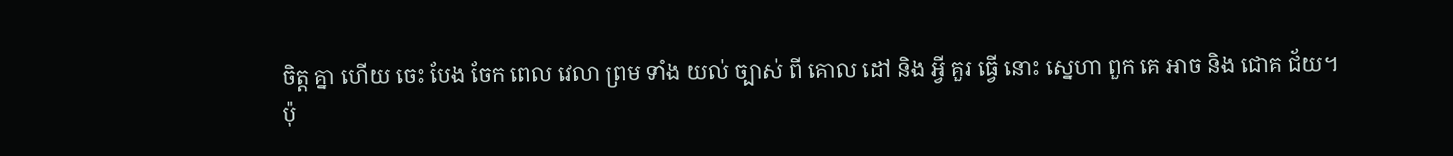ចិត្ត គ្នា ហើយ ចេះ បែង ចែក ពេល វេលា ព្រម ទាំង យល់ ច្បាស់ ពី គោល ដៅ និង អ្វី គួរ ធ្វើ នោះ ស្នេហា ពួក គេ អាច និង ជោគ ជ័យ។
ប៉ុ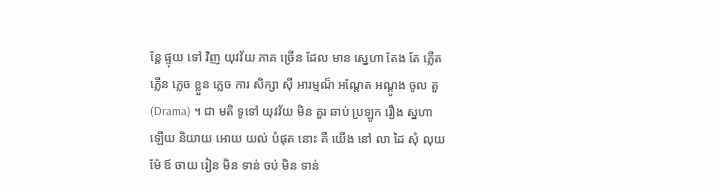ន្តែ ផ្ទុយ ទៅ វិញ យុវវ័យ ភាគ ច្រើន ដែល មាន ស្នេហា តែង តែ ភ្លើត ភ្លើន ភ្លេច ខ្លួន ភ្លេច ការ សិក្សា ស៊ី អារម្មណ៏ អណ្តែត អណ្តូង ចូល តួ (Drama) ។ ជា មតិ ទូទៅ យុវវ័យ មិន គួរ ឆាប់ ប្រឡូក រឿង ស្នហា ឡើយ និយាយ អោយ យល់ បំផុត នោះ គឺ យើង នៅ លា ដៃ សុំ លុយ ម៉ែ ឪ ចាយ រៀន មិន ទាន់ ចប់ មិន ទាន់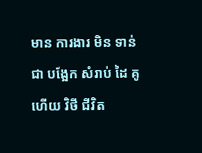មាន ការងារ មិន ទាន់ ជា បង្អែក សំរាប់ ដៃ គូ ហើយ វិថី ជីវិត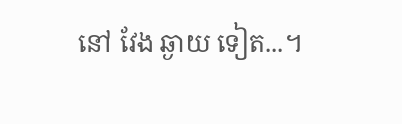នៅ វែង ឆ្ងាយ ទៀត...។